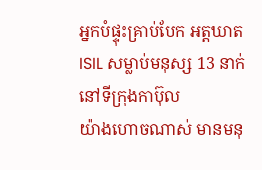អ្នកបំផ្ទុះគ្រាប់បែក អត្តឃាត ISIL សម្លាប់មនុស្ស 13 នាក់នៅទីក្រុងកាប៊ុល
យ៉ាងហោចណាស់ មានមនុ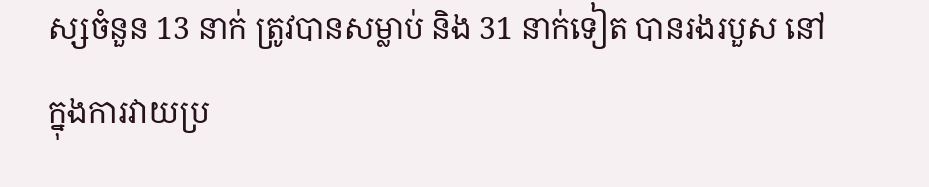ស្សចំនួន 13 នាក់ ត្រូវបានសម្លាប់ និង 31 នាក់ទៀត បានរងរបួស នៅក្នុងការវាយប្រ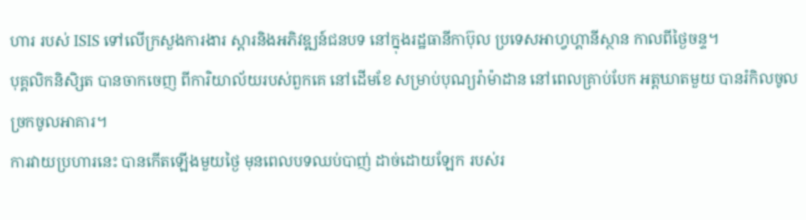ហារ របស់ ISIS ទៅលើក្រសួងការងារ ស្តារនិងអភិវឌ្ឍន៍ជនបទ នៅក្នុងរដ្ឋធានីកាប៊ុល ប្រទេសអាហ្វហ្គានីស្ថាន កាលពីថ្ងៃចន្ទ។
បុគ្គលិកនិសិ្សត បានចាកចេញ ពីការិយាល័យរបស់ពួកគេ នៅដើមខែ សម្រាប់បុណ្យរ៉ាម៉ាដាន នៅពេលគ្រាប់បែក អត្តឃាតមួយ បានរំកិលចូលច្រកចូលអាគារ។
ការវាយប្រហារនេះ បានកើតឡើងមួយថ្ងៃ មុនពេលបទឈប់បាញ់ ដាច់ដោយឡែក របស់រ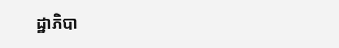ដ្ឋាភិបា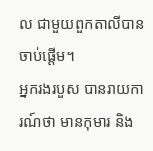ល ជាមួយពួកតាលីបាន ចាប់ផ្តើម។
អ្នករងរបួស បានរាយការណ៍ថា មានកុមារ និង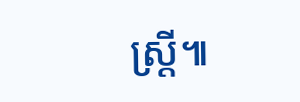ស្ត្រី៕